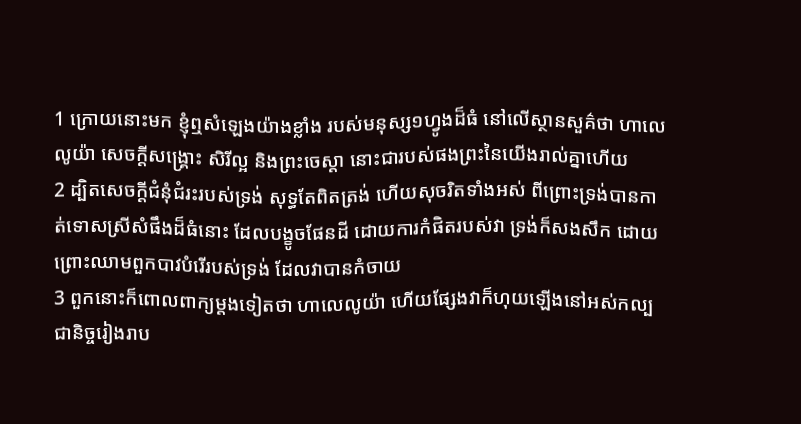1 ក្រោយនោះមក ខ្ញុំឮសំឡេងយ៉ាងខ្លាំង របស់មនុស្ស១ហ្វូងដ៏ធំ នៅលើស្ថានសួគ៌ថា ហាលេលូយ៉ា សេចក្ដីសង្គ្រោះ សិរីល្អ និងព្រះចេស្តា នោះជារបស់ផងព្រះនៃយើងរាល់គ្នាហើយ
2 ដ្បិតសេចក្ដីជំនុំជំរះរបស់ទ្រង់ សុទ្ធតែពិតត្រង់ ហើយសុចរិតទាំងអស់ ពីព្រោះទ្រង់បានកាត់ទោសស្រីសំផឹងដ៏ធំនោះ ដែលបង្ខូចផែនដី ដោយការកំផិតរបស់វា ទ្រង់ក៏សងសឹក ដោយព្រោះឈាមពួកបាវបំរើរបស់ទ្រង់ ដែលវាបានកំចាយ
3 ពួកនោះក៏ពោលពាក្យម្តងទៀតថា ហាលេលូយ៉ា ហើយផ្សែងវាក៏ហុយឡើងនៅអស់កល្បជានិច្ចរៀងរាប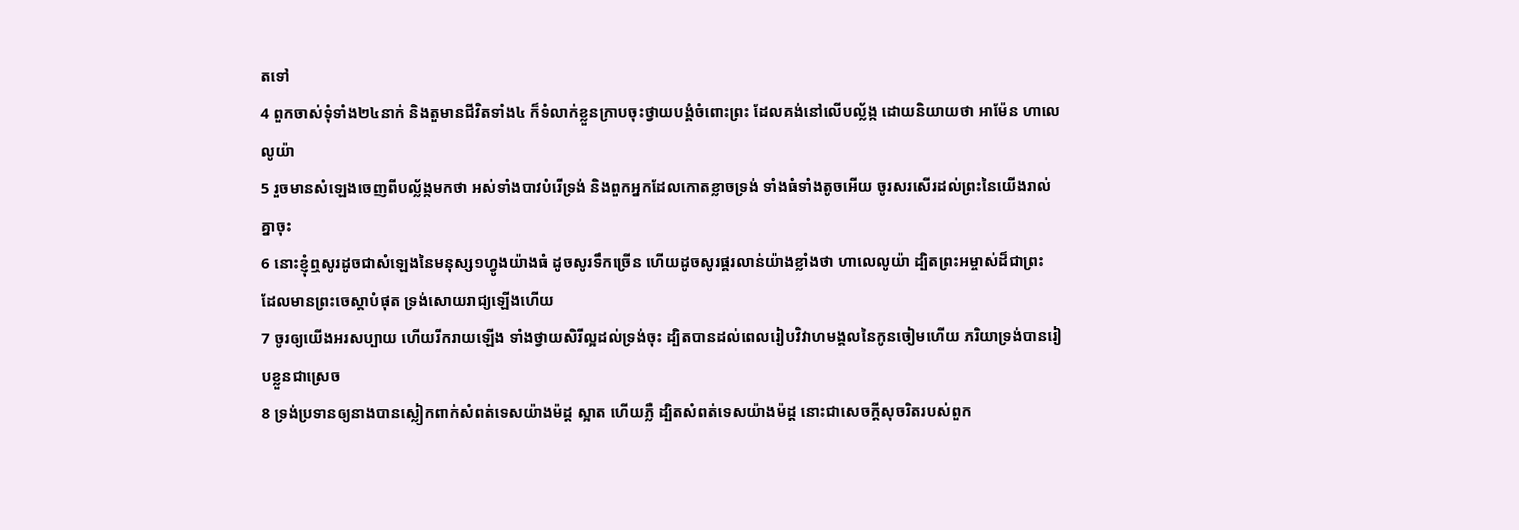តទៅ
4 ពួកចាស់ទុំទាំង២៤នាក់ និងតួមានជីវិតទាំង៤ ក៏ទំលាក់ខ្លួនក្រាបចុះថ្វាយបង្គំចំពោះព្រះ ដែលគង់នៅលើបល្ល័ង្ក ដោយនិយាយថា អាម៉ែន ហាលេលូយ៉ា
5 រួចមានសំឡេងចេញពីបល្ល័ង្កមកថា អស់ទាំងបាវបំរើទ្រង់ និងពួកអ្នកដែលកោតខ្លាចទ្រង់ ទាំងធំទាំងតូចអើយ ចូរសរសើរដល់ព្រះនៃយើងរាល់គ្នាចុះ
6 នោះខ្ញុំឮសូរដូចជាសំឡេងនៃមនុស្ស១ហ្វូងយ៉ាងធំ ដូចសូរទឹកច្រើន ហើយដូចសូរផ្គរលាន់យ៉ាងខ្លាំងថា ហាលេលូយ៉ា ដ្បិតព្រះអម្ចាស់ដ៏ជាព្រះ ដែលមានព្រះចេស្តាបំផុត ទ្រង់សោយរាជ្យឡើងហើយ
7 ចូរឲ្យយើងអរសប្បាយ ហើយរីករាយឡើង ទាំងថ្វាយសិរីល្អដល់ទ្រង់ចុះ ដ្បិតបានដល់ពេលរៀបវិវាហមង្គលនៃកូនចៀមហើយ ភរិយាទ្រង់បានរៀបខ្លួនជាស្រេច
8 ទ្រង់ប្រទានឲ្យនាងបានស្លៀកពាក់សំពត់ទេសយ៉ាងម៉ដ្ត ស្អាត ហើយភ្លឺ ដ្បិតសំពត់ទេសយ៉ាងម៉ដ្ត នោះជាសេចក្ដីសុចរិតរបស់ពួក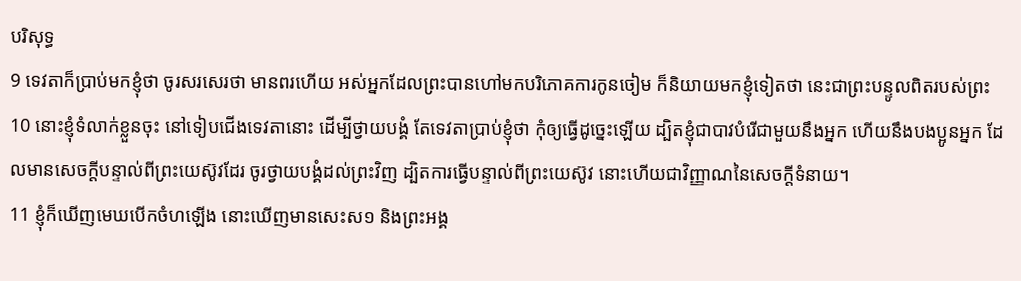បរិសុទ្ធ
9 ទេវតាក៏ប្រាប់មកខ្ញុំថា ចូរសរសេរថា មានពរហើយ អស់អ្នកដែលព្រះបានហៅមកបរិភោគការកូនចៀម ក៏និយាយមកខ្ញុំទៀតថា នេះជាព្រះបន្ទូលពិតរបស់ព្រះ
10 នោះខ្ញុំទំលាក់ខ្លួនចុះ នៅទៀបជើងទេវតានោះ ដើម្បីថ្វាយបង្គំ តែទេវតាប្រាប់ខ្ញុំថា កុំឲ្យធ្វើដូច្នេះឡើយ ដ្បិតខ្ញុំជាបាវបំរើជាមួយនឹងអ្នក ហើយនឹងបងប្អូនអ្នក ដែលមានសេចក្ដីបន្ទាល់ពីព្រះយេស៊ូវដែរ ចូរថ្វាយបង្គំដល់ព្រះវិញ ដ្បិតការធ្វើបន្ទាល់ពីព្រះយេស៊ូវ នោះហើយជាវិញ្ញាណនៃសេចក្ដីទំនាយ។
11 ខ្ញុំក៏ឃើញមេឃបើកចំហឡើង នោះឃើញមានសេះស១ និងព្រះអង្គ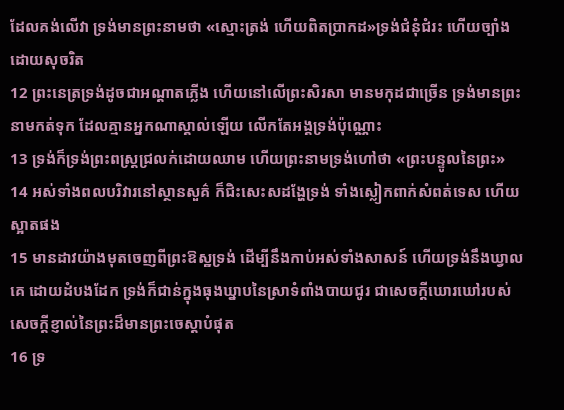ដែលគង់លើវា ទ្រង់មានព្រះនាមថា «ស្មោះត្រង់ ហើយពិតប្រាកដ»ទ្រង់ជំនុំជំរះ ហើយច្បាំងដោយសុចរិត
12 ព្រះនេត្រទ្រង់ដូចជាអណ្តាតភ្លើង ហើយនៅលើព្រះសិរសា មានមកុដជាច្រើន ទ្រង់មានព្រះនាមកត់ទុក ដែលគ្មានអ្នកណាស្គាល់ឡើយ លើកតែអង្គទ្រង់ប៉ុណ្ណោះ
13 ទ្រង់ក៏ទ្រង់ព្រះពស្ត្រជ្រលក់ដោយឈាម ហើយព្រះនាមទ្រង់ហៅថា «ព្រះបន្ទូលនៃព្រះ»
14 អស់ទាំងពលបរិវារនៅស្ថានសួគ៌ ក៏ជិះសេះសដង្ហែទ្រង់ ទាំងស្លៀកពាក់សំពត់ទេស ហើយស្អាតផង
15 មានដាវយ៉ាងមុតចេញពីព្រះឱស្ឋទ្រង់ ដើម្បីនឹងកាប់អស់ទាំងសាសន៍ ហើយទ្រង់នឹងឃ្វាលគេ ដោយដំបងដែក ទ្រង់ក៏ជាន់ក្នុងធុងឃ្នាបនៃស្រាទំពាំងបាយជូរ ជាសេចក្ដីឃោរឃៅរបស់សេចក្ដីខ្ញាល់នៃព្រះដ៏មានព្រះចេស្តាបំផុត
16 ទ្រ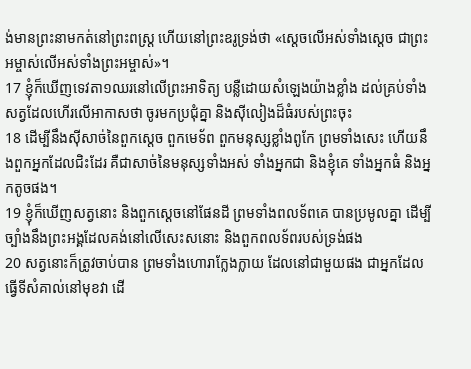ង់មានព្រះនាមកត់នៅព្រះពស្ត្រ ហើយនៅព្រះឧរូទ្រង់ថា «ស្តេចលើអស់ទាំងស្តេច ជាព្រះអម្ចាស់លើអស់ទាំងព្រះអម្ចាស់»។
17 ខ្ញុំក៏ឃើញទេវតា១ឈរនៅលើព្រះអាទិត្យ បន្លឺដោយសំឡេងយ៉ាងខ្លាំង ដល់គ្រប់ទាំងសត្វដែលហើរលើអាកាសថា ចូរមកប្រជុំគ្នា និងស៊ីលៀងដ៏ធំរបស់ព្រះចុះ
18 ដើម្បីនឹងស៊ីសាច់នៃពួកស្តេច ពួកមេទ័ព ពួកមនុស្សខ្លាំងពូកែ ព្រមទាំងសេះ ហើយនឹងពួកអ្នកដែលជិះដែរ គឺជាសាច់នៃមនុស្សទាំងអស់ ទាំងអ្នកជា និងខ្ញុំគេ ទាំងអ្នកធំ និងអ្នកតូចផង។
19 ខ្ញុំក៏ឃើញសត្វនោះ និងពួកស្តេចនៅផែនដី ព្រមទាំងពលទ័ពគេ បានប្រមូលគ្នា ដើម្បីច្បាំងនឹងព្រះអង្គដែលគង់នៅលើសេះសនោះ និងពួកពលទ័ពរបស់ទ្រង់ផង
20 សត្វនោះក៏ត្រូវចាប់បាន ព្រមទាំងហោរាក្លែងក្លាយ ដែលនៅជាមួយផង ជាអ្នកដែលធ្វើទីសំគាល់នៅមុខវា ដើ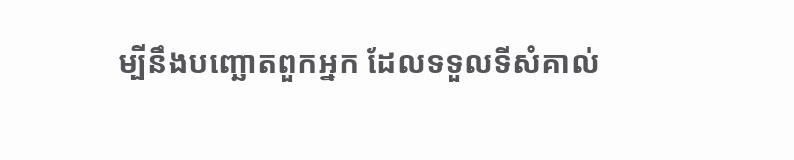ម្បីនឹងបញ្ឆោតពួកអ្នក ដែលទទួលទីសំគាល់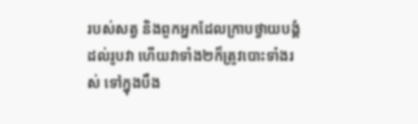របស់សត្វ និងពួកអ្នកដែលក្រាបថ្វាយបង្គំដល់រូបវា ហើយវាទាំង២ក៏ត្រូវបោះទាំងរស់ ទៅក្នុងបឹង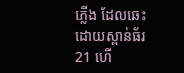ភ្លើង ដែលឆេះដោយស្ពាន់ធ័រ
21 ហើ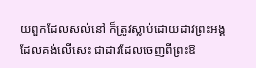យពួកដែលសល់នៅ ក៏ត្រូវស្លាប់ដោយដាវព្រះអង្គ ដែលគង់លើសេះ ជាដាវដែលចេញពីព្រះឱ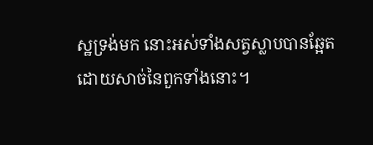ស្ឋទ្រង់មក នោះអស់ទាំងសត្វស្លាបបានឆ្អែត ដោយសាច់នៃពួកទាំងនោះ។